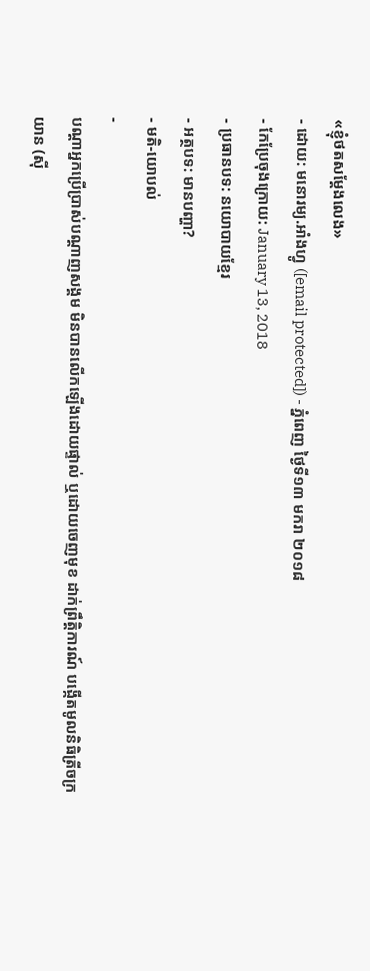«ខ្ញុំថតសម្តែងលេង»
- ដោយ: មនោរម្យ.អាំងហ្វូ ([email protected]) - ភ្នំពេញ ថ្ងៃទី១៣ មករា ២០១៨
- កែប្រែចុងក្រោយ: January 13, 2018
- ប្រធានបទ: នយោបាយខ្មែរ
- អត្ថបទ: មានបញ្ហា?
- មតិ-យោបល់
-
បណ្ដាអ្នកប្រើប្រាស់បណ្ដាញសង្គម មិនបានលើកឡើងដោយផ្ទាល់ ឬដោយចេញមុខ ដាក់ព្រឹត្តិការណ៍ បង្កើតមូលនិធិត្រីចក្រយាន (ស៊ី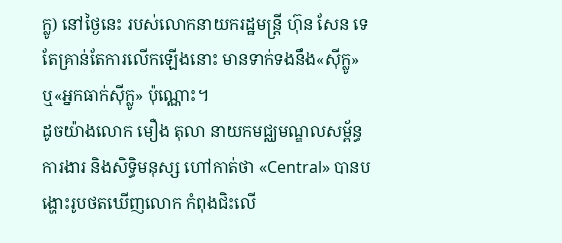ក្លូ) នៅថ្ងៃនេះ របស់លោកនាយករដ្ឋមន្ត្រី ហ៊ុន សែន ទេ តែគ្រាន់តែការលើកឡើងនោះ មានទាក់ទងនឹង«ស៊ីក្លូ» ឬ«អ្នកធាក់ស៊ីក្លូ» ប៉ុណ្ណោះ។
ដូចយ៉ាងលោក មឿង តុលា នាយកមជ្ឈមណ្ឌលសម្ព័ន្ធការងារ និងសិទ្ធិមនុស្ស ហៅកាត់ថា «Central» បានបង្ហោះរូបថតឃើញលោក កំពុងជិះលើ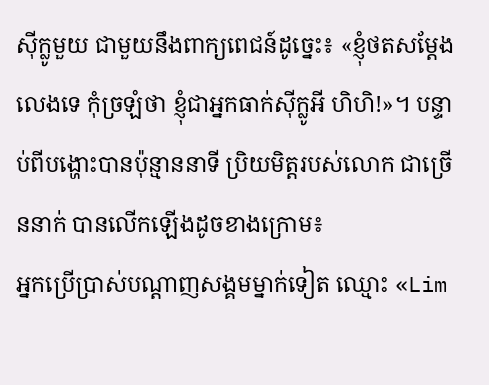ស៊ីក្លូមួយ ជាមួយនឹងពាក្យពេជន៍ដូច្នេះ៖ «ខ្ញុំថតសម្តែងលេងទេ កុំច្រឡំថា ខ្ញុំជាអ្នកធាក់សុីក្លូអី ហិហិ!»។ បន្ទាប់ពីបង្ហោះបានប៉ុន្មាននាទី ប្រិយមិត្តរបស់លោក ជាច្រើននាក់ បានលើកឡើងដូចខាងក្រោម៖
អ្នកប្រើប្រាស់បណ្ដាញសង្គមម្នាក់ទៀត ឈ្មោះ «Lim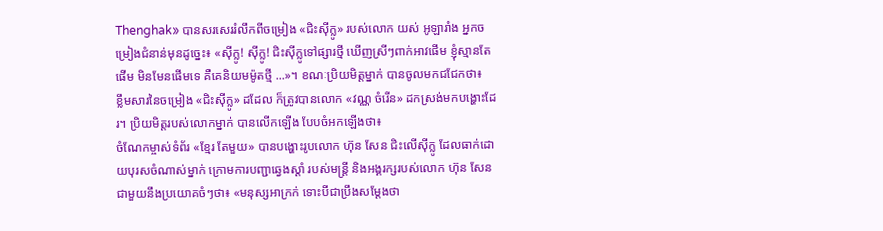Thenghak» បានសរសេររំលឹកពីចម្រៀង «ជិះស៊ីក្លូ» របស់លោក យស់ អូឡារាំង អ្នកចម្រៀងជំនាន់មុនដូច្នេះ៖ «សុីក្លូ! សុីក្លូ! ជិះសុីក្លូទៅផ្សារថ្មី ឃើញស្រីៗពាក់អាវផើម ខ្ញុំស្មានតែផើម មិនមែនផើមទេ គឺគេនិយមម៉ូតថ្មី ...»។ ខណៈប្រិយមិត្តម្នាក់ បានចូលមកជជែកថា៖
ខ្លឹមសារនៃចម្រៀង «ជិះស៊ីក្លូ» ដដែល ក៏ត្រូវបានលោក «វណ្ណ ចំរើន» ដកស្រង់មកបង្ហោះដែរ។ ប្រិយមិត្តរបស់លោកម្នាក់ បានលើកឡើង បែបចំអកឡើងថា៖
ចំណែកម្ចាស់ទំព័រ «ខ្មែរ តែមួយ» បានបង្ហោះរូបលោក ហ៊ុន សែន ជិះលើស៊ីក្លូ ដែលធាក់ដោយបុរសចំណាស់ម្នាក់ ក្រោមការបញ្ជាឆ្វេងស្ដាំ របស់មន្ត្រី និងអង្គរក្សរបស់លោក ហ៊ុន សែន ជាមួយនឹងប្រយោគចំៗថា៖ «មនុស្សអាក្រក់ ទោះបីជាប្រឹងសម្តែងថា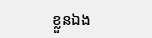ខ្លួនឯង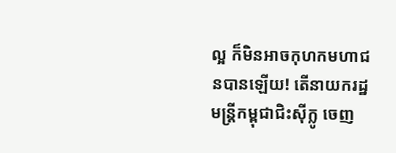ល្អ ក៏មិនអាចកុហកមហាជនបានឡើយ! តើនាយករដ្ឋមន្ត្រីកម្ពុជាជិះស៊ីក្លូ ចេញ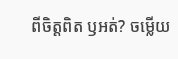ពីចិត្តពិត ឫអត់? ចម្លើយ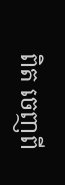ពិត ចេញពី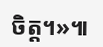ចិត្ត។»៕